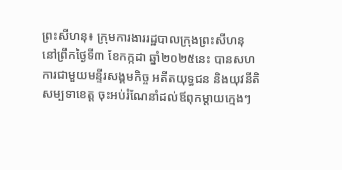ព្រះសីហនុ៖ ក្រុមការងាររដ្ឋបាលក្រុងព្រះសីហនុ នៅព្រឹកថ្ងៃទី៣ ខែកក្កដា ឆ្នាំ២០២៥នេះ បានសហការជាមួយមន្ទីរសង្គមកិច្ច អតីតយុទ្ធជន និងយុវនីតិសម្បទាខេត្ត ចុះអប់រំណែនាំដល់ឪពុកម្តាយក្មេងៗ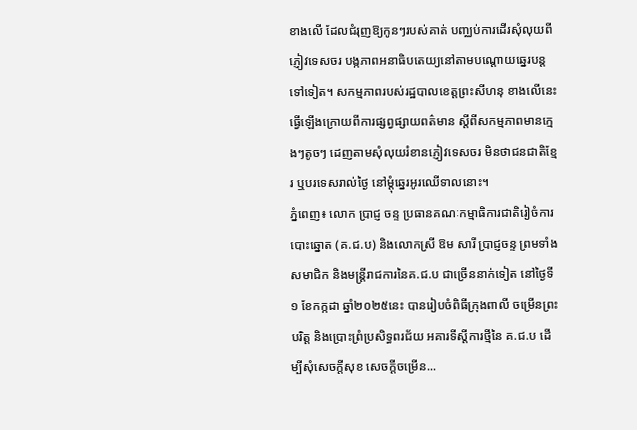ខាងលើ ដែលជំរុញឱ្យកូនៗរបស់គាត់ បញ្ឈប់ការដើរសុំលុយពីភ្ញៀវទេសចរ បង្កភាពអនាធិបតេយ្យនៅតាមបណ្តោយឆ្នេរបន្តទៅទៀត។ សកម្មភាពរបស់រដ្ឋបាលខេត្តព្រះសីហនុ ខាងលេីនេះ ធ្វេីឡេីងក្រោយពីការផ្សព្វផ្សាយពត៌មាន ស្តីពីសកម្មភាពមានក្មេងៗតូចៗ ដេញតាមសុំលុយរំខានភ្ញៀវទេសចរ មិនថាជនជាតិខ្មែរ ឬបរទេសរាល់ថ្ងៃ នៅម្តុំឆ្នេរអូរឈើទាលនោះ។
ភ្នំពេញ៖ លោក ប្រាជ្ញ ចន្ទ ប្រធានគណៈកម្មាធិការជាតិរៀចំការបោះឆ្នោត (គ.ជ.ប) និងលោកស្រី ឱម សារី ប្រាជ្ញចន្ទ ព្រមទាំងសមាជិក និងមន្ត្រីរាជការនៃគ.ជ.ប ជាច្រើននាក់ទៀត នៅថ្ងៃទី១ ខែកក្កដា ឆ្នាំ២០២៥នេះ បានរៀបចំពិធីក្រុងពាលី ចម្រើនព្រះបរិត្ត និងប្រោះព្រំប្រសិទ្ធពរជ័យ អគារទីស្តីការថ្មីនៃ គ.ជ.ប ដើម្បីសុំសេចក្តីសុខ សេចក្តីចម្រើន...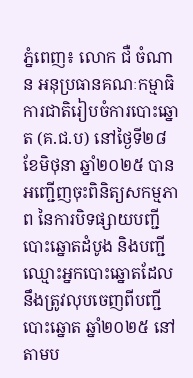ភ្នំពេញ៖ លោក ជឺ ចំណាន អនុប្រធានគណៈកម្មាធិការជាតិរៀបចំការបោះឆ្នោត (គ.ជ.ប) នៅថ្ងៃទី២៨ ខែមិថុនា ឆ្នាំ២០២៥ បានអញ្ជើញចុះពិនិត្យសកម្មភាព នៃការបិទផ្សាយបញ្ជីបោះឆ្នោតដំបូង និងបញ្ជីឈ្មោះអ្នកបោះឆ្នោតដែលនឹងត្រូវលុបចេញពីបញ្ជីបោះឆ្នោត ឆ្នាំ២០២៥ នៅតាមប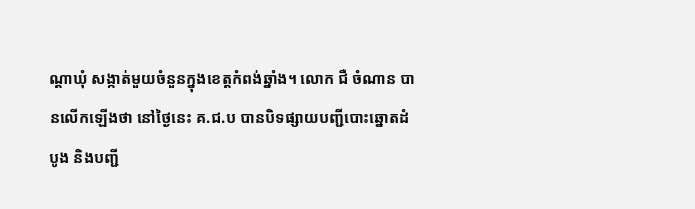ណ្តាឃុំ សង្កាត់មួយចំនួនក្នុងខេត្តកំពង់ឆ្នាំង។ លោក ជឺ ចំណាន បានលេីកឡេីងថា នៅថ្ងៃនេះ គ.ជ.ប បានបិទផ្សាយបញ្ជីបោះឆ្នោតដំបូង និងបញ្ជី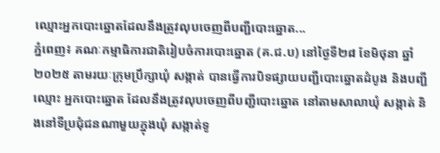ឈ្មោះអ្នកបោះឆ្នោតដែលនឹងត្រូវលុបចេញពីបញ្ជីបោះឆ្នោត...
ភ្នំពេញ៖ គណៈកម្មាធិការជាតិរៀបចំការបោះឆ្នោត (គ.ជ.ប) នៅថ្ងៃទី២៨ ខែមិថុនា ឆ្នាំ២០២៥ តាមរយៈក្រុមប្រឹក្សាឃុំ សង្កាត់ បានធ្វើការបិទផ្សាយបញ្ជីបោះឆ្នោតដំបូង និងបញ្ជីឈ្មោះ អ្នកបោះឆ្នោត ដែលនឹងត្រូវលុបចេញពីបញ្ជីបោះឆ្នោត នៅតាមសាលាឃុំ សង្កាត់ និងនៅទីប្រជុំជនណាមួយក្នុងឃុំ សង្កាត់ទូ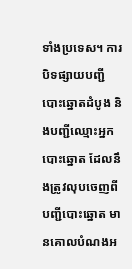ទាំងប្រទេស។ ការបិទផ្សាយបញ្ជីបោះឆ្នោតដំបូង និងបញ្ជីឈ្មោះអ្នកបោះឆ្នោត ដែលនឹងត្រូវលុបចេញពី បញ្ជីបោះឆ្នោត មានគោលបំណងអ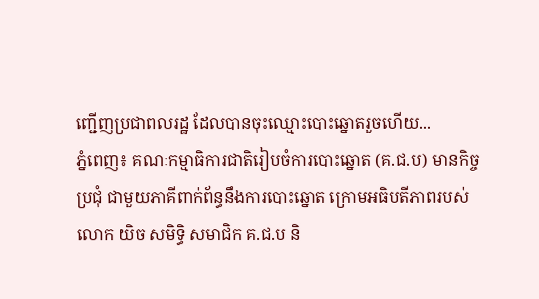ញ្ជើញប្រជាពលរដ្ឋ ដែលបានចុះឈ្មោះបោះឆ្នោតរួចហើយ...
ភ្នំពេញ៖ គណៈកម្មាធិការជាតិរៀបចំការបោះឆ្នោត (គ.ជ.ប) មានកិច្ចប្រជុំ ជាមួយភាគីពាក់ព័ន្ធនឹងការបោះឆ្នោត ក្រោមអធិបតីភាពរបស់ លោក យិច សមិទ្ធិ សមាជិក គ.ជ.ប និ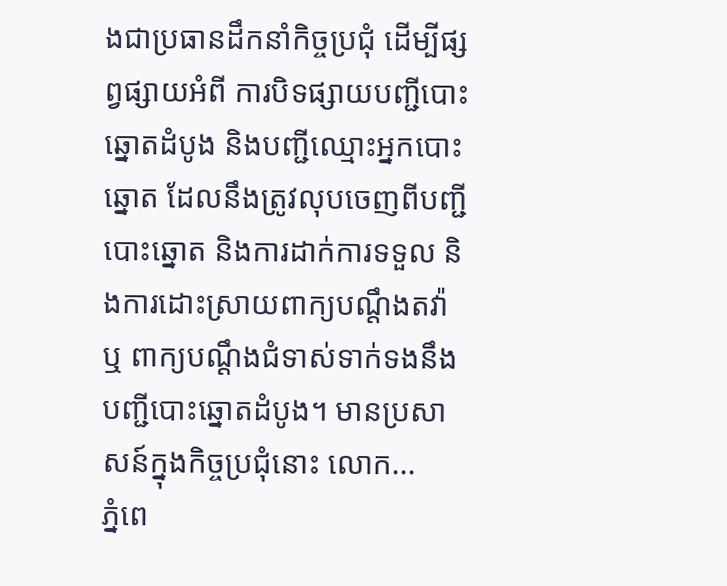ងជាប្រធានដឹកនាំកិច្ចប្រជុំ ដើម្បីផ្សព្វផ្សាយអំពី ការបិទផ្សាយបញ្ជីបោះឆ្នោតដំបូង និងបញ្ជីឈ្មោះអ្នកបោះឆ្នោត ដែលនឹងត្រូវលុបចេញពីបញ្ជីបោះឆ្នោត និងការដាក់ការទទួល និងការដោះស្រាយពាក្យបណ្តឹងតវ៉ា ឬ ពាក្យបណ្តឹងជំទាស់ទាក់ទងនឹងបញ្ជីបោះឆ្នោតដំបូង។ មានប្រសាសន៍ក្នុងកិច្ចប្រជុំនោះ លោក...
ភ្នំពេ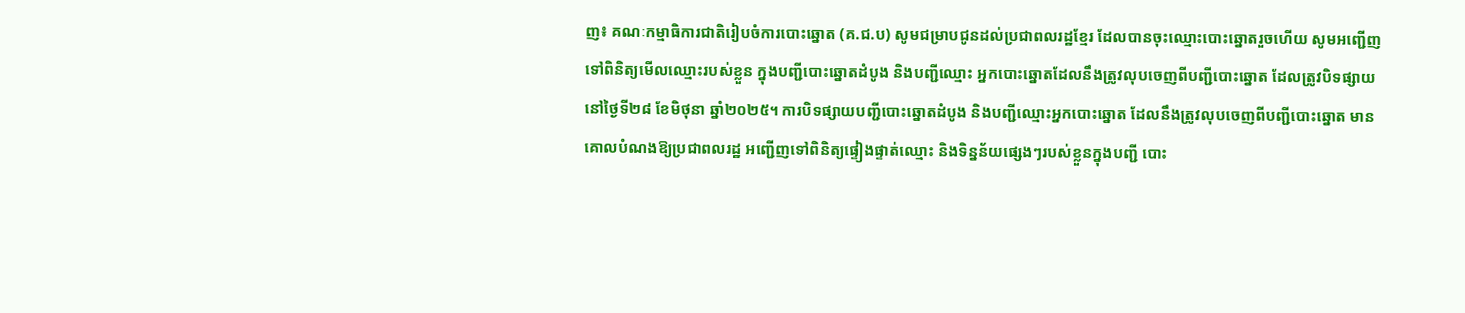ញ៖ គណៈកម្មាធិការជាតិរៀបចំការបោះឆ្នោត (គ.ជ.ប) សូមជម្រាបជូនដល់ប្រជាពលរដ្ឋខ្មែរ ដែលបានចុះឈ្មោះបោះឆ្នោតរួចហើយ សូមអញ្ជើញទៅពិនិត្យមើលឈ្មោះរបស់ខ្លួន ក្នុងបញ្ជីបោះឆ្នោតដំបូង និងបញ្ជីឈ្មោះ អ្នកបោះឆ្នោតដែលនឹងត្រូវលុបចេញពីបញ្ជីបោះឆ្នោត ដែលត្រូវបិទផ្សាយ នៅថ្ងៃទី២៨ ខែមិថុនា ឆ្នាំ២០២៥។ ការបិទផ្សាយបញ្ជីបោះឆ្នោតដំបូង និងបញ្ជីឈ្មោះអ្នកបោះឆ្នោត ដែលនឹងត្រូវលុបចេញពីបញ្ជីបោះឆ្នោត មានគោលបំណងឱ្យប្រជាពលរដ្ឋ អញ្ជើញទៅពិនិត្យផ្ទៀងផ្ទាត់ឈ្មោះ និងទិន្នន័យផ្សេងៗរបស់ខ្លួនក្នុងបញ្ជី បោះ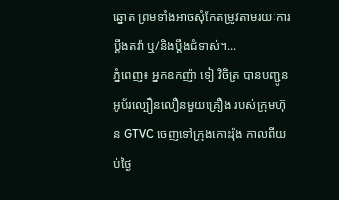ឆ្នោត ព្រមទាំងអាចសុំកែតម្រូវតាមរយៈការប្តឹងតវ៉ា ឬ/និងប្តឹងជំទាស់។...
ភ្នំពេញ៖ អ្នកឧកញ៉ា ទៀ វិចិត្រ បានបញ្ជូនអូប័រល្បឿនលឿនមួយគ្រឿង របស់ក្រុមហ៊ុន GTVC ចេញទៅក្រុងកោះរ៉ុង កាលពីយប់ថ្ងៃ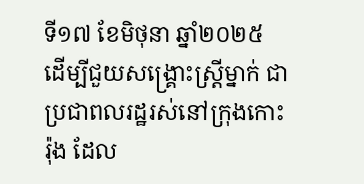ទី១៧ ខែមិថុនា ឆ្នាំ២០២៥ ដើម្បីជួយសង្គ្រោះស្ត្រីម្នាក់ ជាប្រជាពលរដ្ឋរស់នៅក្រុងកោះរ៉ុង ដែល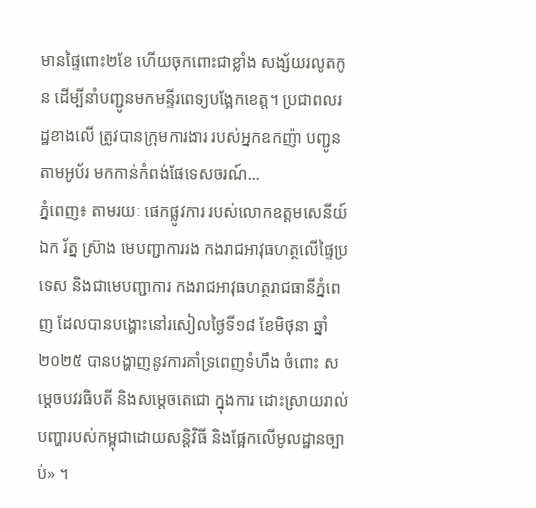មានផ្ទៃពោះ២ខែ ហើយចុកពោះជាខ្លាំង សង្ស័យរលូតកូន ដើម្បីនាំបញ្ជូនមកមន្ទីរពេទ្យបង្អែកខេត្ត។ ប្រជាពលរដ្ឋខាងលើ ត្រូវបានក្រុមការងារ របស់អ្នកឧកញ៉ា បញ្ជូនតាមអូប័រ មកកាន់កំពង់ផែទេសចរណ៍...
ភ្នំពេញ៖ តាមរយៈ ផេកផ្លូវការ របស់លោកឧត្តមសេនីយ៍ឯក រ័ត្ន ស្រ៊ាង មេបញ្ជាការរង កងរាជអាវុធហត្ថលើផ្ទៃប្រទេស និងជាមេបញ្ជាការ កងរាជអាវុធហត្ថរាជធានីភ្នំពេញ ដែលបានបង្ហោះនៅរសៀលថ្ងៃទី១៨ ខែមិថុនា ឆ្នាំ២០២៥ បានបង្ហាញនូវការគាំទ្រពេញទំហឹង ចំពោះ សម្តេចបវរធិបតី និងសម្តេចតេជោ ក្នុងការ ដោះស្រាយរាល់បញ្ហារបស់កម្ពុជាដោយសន្តិវិធី និងផ្អែកលើមូលដ្ឋានច្បាប់» ។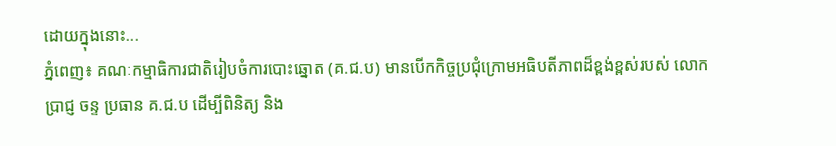ដោយក្នុងនោះ...
ភ្នំពេញ៖ គណៈកម្មាធិការជាតិរៀបចំការបោះឆ្នោត (គ.ជ.ប) មានបើកកិច្ចប្រជុំក្រោមអធិបតីភាពដ៏ខ្ពង់ខ្ពស់របស់ លោក ប្រាជ្ញ ចន្ទ ប្រធាន គ.ជ.ប ដើម្បីពិនិត្យ និង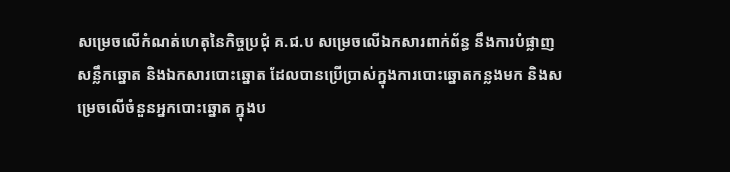សម្រេចលើកំណត់ហេតុនៃកិច្ចប្រជុំ គ.ជ.ប សម្រេចលើឯកសារពាក់ព័ន្ធ នឹងការបំផ្លាញសន្លឹកឆ្នោត និងឯកសារបោះឆ្នោត ដែលបានប្រើប្រាស់ក្នុងការបោះឆ្នោតកន្លងមក និងសម្រេចលើចំនួនអ្នកបោះឆ្នោត ក្នុងប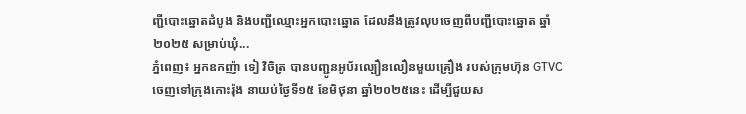ញ្ជីបោះឆ្នោតដំបូង និងបញ្ជីឈ្មោះអ្នកបោះឆ្នោត ដែលនឹងត្រូវលុបចេញពីបញ្ជីបោះឆ្នោត ឆ្នាំ២០២៥ សម្រាប់ឃុំ...
ភ្នំពេញ៖ អ្នកឧកញ៉ា ទៀ វិចិត្រ បានបញ្ជូនអូប័រល្បឿនលឿនមួយគ្រឿង របស់ក្រុមហ៊ុន GTVC ចេញទៅក្រុងកោះរ៉ុង នាយប់ថ្ងៃទី១៥ ខែមិថុនា ឆ្នាំ២០២៥នេះ ដើម្បីជួយស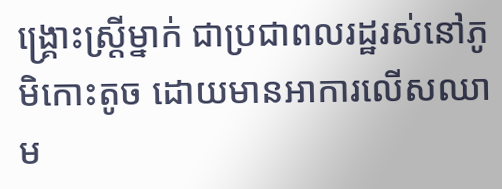ង្គ្រោះស្ត្រីម្នាក់ ជាប្រជាពលរដ្ឋរស់នៅភូមិកោះតូច ដោយមានអាការលើសឈាម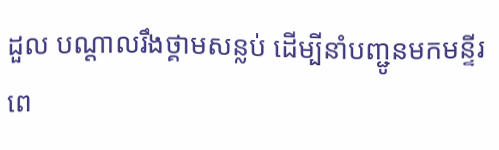ដួល បណ្ដាលរឹងថ្គាមសន្លប់ ដើម្បីនាំបញ្ជូនមកមន្ទីរពេ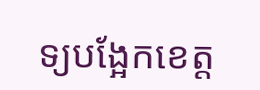ទ្យបង្អែកខេត្ត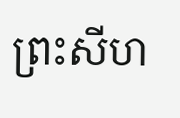ព្រះសីហ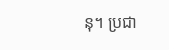នុ។ ប្រជា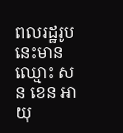ពលរដ្ឋរូបនេះមានឈ្មោះ សន ខេន អាយុ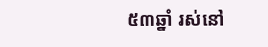៥៣ឆ្នាំ រស់នៅ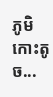ភូមិកោះតូច...